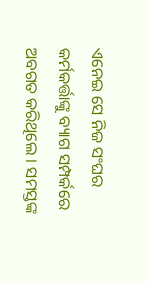ଏନେଇ ସେ ନିଜ ସଂଘର କର୍ମକର୍ତ୍ତାଙ୍କୁ ବ୍ୟାଗ ସମ୍ପର୍କରେ ଅବଗତ କରିଥିଲେ । ସମସ୍ତଙ୍କ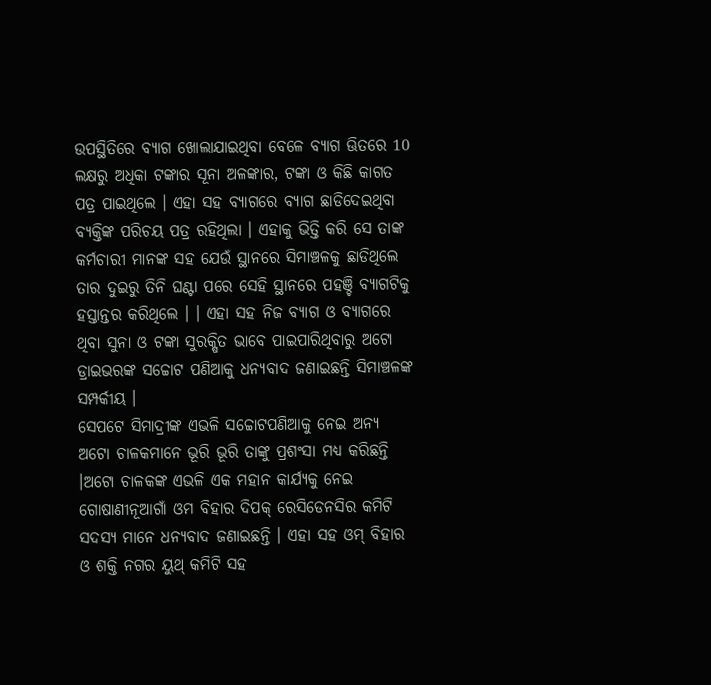ଉପସ୍ଥିତିରେ ବ୍ୟାଗ ଖୋଲାଯାଇଥିବା ବେଳେ ବ୍ୟାଗ ଊିତରେ 10 ଲକ୍ଷରୁ ଅଧିକା ଟଙ୍କାର ସୂନା ଅଳଙ୍କାର, ଟଙ୍କା ଓ କିଛି କାଗତ ପତ୍ର ପାଇଥିଲେ । ଏହା ସହ ବ୍ୟାଗରେ ବ୍ୟାଗ ଛାଡିଦେଇଥିବା ବ୍ୟକ୍ତିଙ୍କ ପରିଚୟ ପତ୍ର ରହିଥିଲା । ଏହାକୁ ଭିତ୍ତି କରି ସେ ତାଙ୍କ କର୍ମଚାରୀ ମାନଙ୍କ ସହ ଯେଉଁ ସ୍ଥାନରେ ସିମାଞ୍ଚଳକୁ ଛାଡିଥିଲେ ତାର ଦୁଇରୁ ତିନି ଘଣ୍ଟା ପରେ ସେହି ସ୍ଥାନରେ ପହଞ୍ଚି ବ୍ୟାଗଟିକୁ ହସ୍ତାନ୍ତର କରିଥିଲେ । । ଏହା ସହ ନିଜ ବ୍ୟାଗ ଓ ବ୍ୟାଗରେ ଥିବା ସୁନା ଓ ଟଙ୍କା ସୁରକ୍ଷିତ ଭାବେ ପାଇପାରିଥିବାରୁ ଅଟୋ ଡ୍ରାଇଭରଙ୍କ ସଚ୍ଚୋଟ ପଣିଆକୁ ଧନ୍ୟବାଦ ଜଣାଇଛନ୍ତି ସିମାଞ୍ଚଳଙ୍କ ସମ୍ପର୍କୀୟ ।
ସେପଟେ ସିମାଦ୍ରୀଙ୍କ ଏଭଳି ସଚ୍ଚୋଟପଣିଆକୁ ନେଇ ଅନ୍ୟ ଅଟୋ ଚାଳକମାନେ ଭୂରି ଭୂରି ତାଙ୍କୁ ପ୍ରଶଂସା ମଧ୍ୟ କରିଛନ୍ତି ।ଅଟୋ ଚାଳକଙ୍କ ଏଭଳି ଏକ ମହାନ କାର୍ଯ୍ୟକୁ ନେଇ ଗୋଷାଣୀନୂଆଗାଁ ଓମ ବିହାର ଦିପକ୍ ରେସିଡେନସିର କମିଟି ସଦସ୍ୟ ମାନେ ଧନ୍ୟବାଦ ଜଣାଇଛନ୍ତି । ଏହା ସହ ଓମ୍ ବିହାର ଓ ଶକ୍ତି ନଗର ୟୁଥ୍ କମିଟି ସହ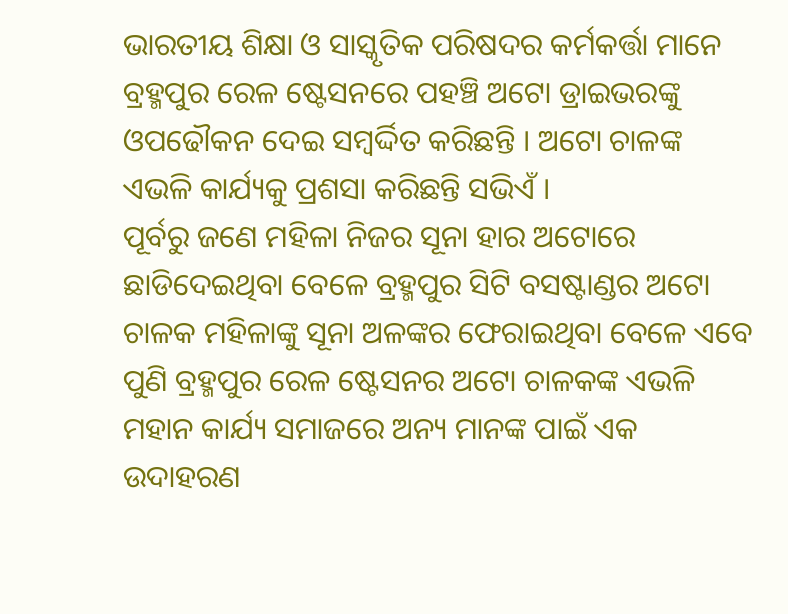ଭାରତୀୟ ଶିକ୍ଷା ଓ ସାସ୍କୃତିକ ପରିଷଦର କର୍ମକର୍ତ୍ତା ମାନେ ବ୍ରହ୍ମପୁର ରେଳ ଷ୍ଟେସନରେ ପହଞ୍ଚି ଅଟୋ ଡ୍ରାଇଭରଙ୍କୁ ଓପଢୌକନ ଦେଇ ସମ୍ୱର୍ଦ୍ଦିତ କରିଛନ୍ତି । ଅଟୋ ଚାଳଙ୍କ ଏଭଳି କାର୍ଯ୍ୟକୁ ପ୍ରଶସା କରିଛନ୍ତି ସଭିଏଁ ।
ପୂର୍ବରୁ ଜଣେ ମହିଳା ନିଜର ସୂନା ହାର ଅଟୋରେ ଛାଡିଦେଇଥିବା ବେଳେ ବ୍ରହ୍ମପୁର ସିଟି ବସଷ୍ଟାଣ୍ଡର ଅଟୋ ଚାଳକ ମହିଳାଙ୍କୁ ସୂନା ଅଳଙ୍କର ଫେରାଇଥିବା ବେଳେ ଏବେ ପୁଣି ବ୍ରହ୍ମପୁର ରେଳ ଷ୍ଟେସନର ଅଟୋ ଚାଳକଙ୍କ ଏଭଳି ମହାନ କାର୍ଯ୍ୟ ସମାଜରେ ଅନ୍ୟ ମାନଙ୍କ ପାଇଁ ଏକ ଉଦାହରଣ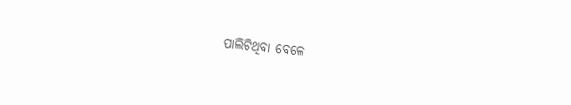ପାଲିଟିଥିବା ବେଳେ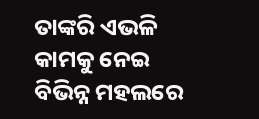ତାଙ୍କରି ଏଭଳି କାମକୁ ନେଇ ବିଭିନ୍ନ ମହଲରେ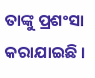ତାଙ୍କୁ ପ୍ରଶଂସା କରାଯାଇଛି ।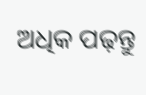ଅଧିକ ପଢ଼ନ୍ତୁ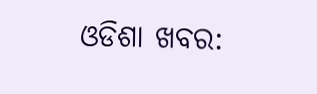ଓଡିଶା ଖବର: